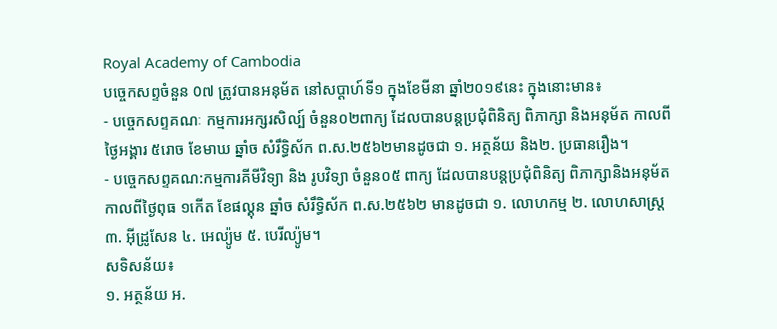Royal Academy of Cambodia
បច្ចេកសព្ទចំនួន 0៧ ត្រូវបានអនុម័ត នៅសប្តាហ៍ទី១ ក្នុងខែមីនា ឆ្នាំ២០១៩នេះ ក្នុងនោះមាន៖
- បច្ចេកសព្ទគណៈ កម្មការអក្សរសិល្ប៍ ចំនួន០២ពាក្យ ដែលបានបន្តប្រជុំពិនិត្យ ពិភាក្សា និងអនុម័ត កាលពីថ្ងៃអង្គារ ៥រោច ខែមាឃ ឆ្នាំច សំរឹទ្ធិស័ក ព.ស.២៥៦២មានដូចជា ១. អត្ថន័យ និង២. ប្រធានរឿង។
- បច្ចេកសព្ទគណ:កម្មការគីមីវិទ្យា និង រូបវិទ្យា ចំនួន០៥ ពាក្យ ដែលបានបន្តប្រជុំពិនិត្យ ពិភាក្សានិងអនុម័ត កាលពីថ្ងៃពុធ ១កើត ខែផល្គុន ឆ្នាំច សំរឹទ្ធិស័ក ព.ស.២៥៦២ មានដូចជា ១. លោហកម្ម ២. លោហសាស្ត្រ ៣. អ៊ីដ្រូសែន ៤. អេល្យ៉ូម ៥. បេរីល្យ៉ូម។
សទិសន័យ៖
១. អត្ថន័យ អ.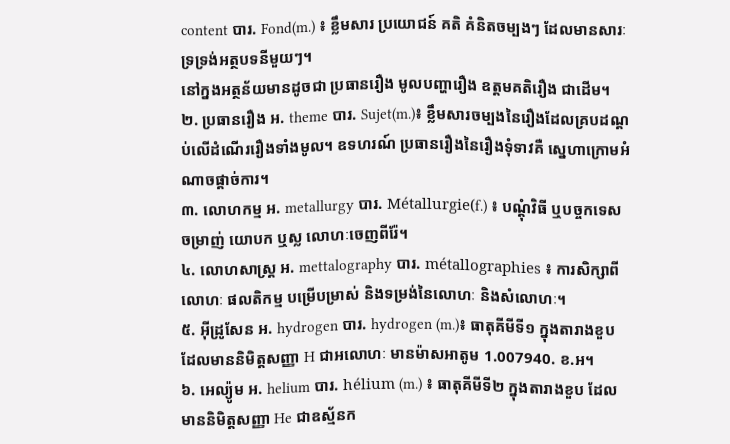content បារ. Fond(m.) ៖ ខ្លឹមសារ ប្រយោជន៍ គតិ គំនិតចម្បងៗ ដែលមានសារៈទ្រទ្រង់អត្ថបទនីមួយៗ។
នៅក្នងអត្ថន័យមានដូចជា ប្រធានរឿង មូលបញ្ហារឿង ឧត្តមគតិរឿង ជាដើម។
២. ប្រធានរឿង អ. theme បារ. Sujet(m.)៖ ខ្លឹមសារចម្បងនៃរឿងដែលគ្របដណ្តប់លើដំណើររឿងទាំងមូល។ ឧទហរណ៍ ប្រធានរឿងនៃរឿងទុំទាវគឺ ស្នេហាក្រោមអំណាចផ្តាច់ការ។
៣. លោហកម្ម អ. metallurgy បារ. Métallurgie(f.) ៖ បណ្តុំវិធី ឬបច្ចកទេស ចម្រាញ់ យោបក ឬស្ល លោហៈចេញពីរ៉ែ។
៤. លោហសាស្ត្រ អ. mettalography បារ. métallographies ៖ ការសិក្សាពីលោហៈ ផលតិកម្ម បម្រើបម្រាស់ និងទម្រង់នៃលោហៈ និងសំលោហៈ។
៥. អ៊ីដ្រូសែន អ. hydrogen បារ. hydrogen (m.)៖ ធាតុគីមីទី១ ក្នុងតារាងខួប ដែលមាននិមិត្តសញ្ញា H ជាអលោហៈ មានម៉ាសអាតូម 1.007940. ខ.អ។
៦. អេល្យ៉ូម អ. helium បារ. hélium (m.) ៖ ធាតុគីមីទី២ ក្នុងតារាងខួប ដែលមាននិមិត្តសញ្ញា He ជាឧស្ម័នក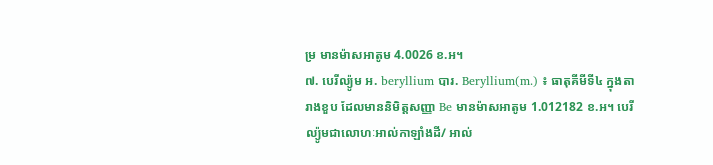ម្រ មានម៉ាសអាតូម 4.0026 ខ.អ។
៧. បេរីល្យ៉ូម អ. beryllium បារ. Beryllium(m.) ៖ ធាតុគីមីទី៤ ក្នុងតារាងខួប ដែលមាននិមិត្តសញ្ញា Be មានម៉ាសអាតូម 1.012182 ខ.អ។ បេរីល្យ៉ូមជាលោហៈអាល់កាឡាំងដី/ អាល់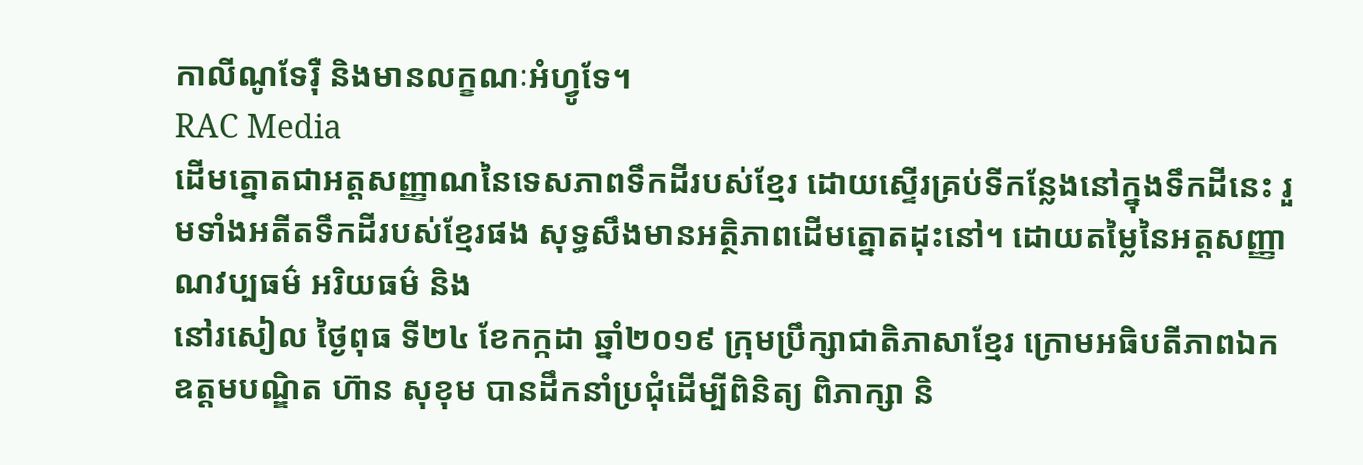កាលីណូទែរ៉ឺ និងមានលក្ខណៈអំហ្វូទែ។
RAC Media
ដើមត្នោតជាអត្តសញ្ញាណនៃទេសភាពទឹកដីរបស់ខ្មែរ ដោយស្ទើរគ្រប់ទីកន្លែងនៅក្នុងទឹកដីនេះ រួមទាំងអតីតទឹកដីរបស់ខ្មែរផង សុទ្ធសឹងមានអត្ថិភាពដើមត្នោតដុះនៅ។ ដោយតម្លៃនៃអត្តសញ្ញាណវប្បធម៌ អរិយធម៌ និង
នៅរសៀល ថ្ងៃពុធ ទី២៤ ខែកក្កដា ឆ្នាំ២០១៩ ក្រុមប្រឹក្សាជាតិភាសាខ្មែរ ក្រោមអធិបតីភាពឯកឧត្តមបណ្ឌិត ហ៊ាន សុខុម បានដឹកនាំប្រជុំដើម្បីពិនិត្យ ពិភាក្សា និ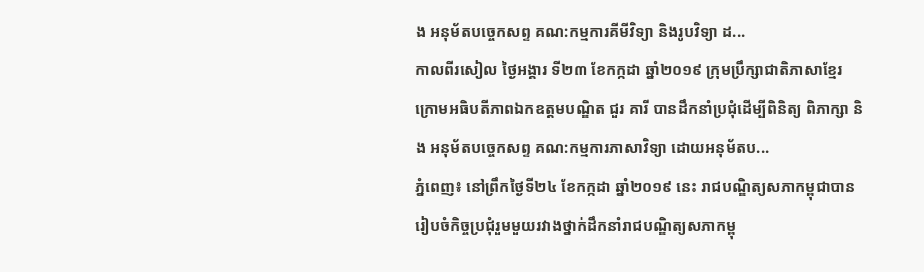ង អនុម័តបច្ចេកសព្ទ គណ:កម្មការគីមីវិទ្យា និងរូបវិទ្យា ដ...
កាលពីរសៀល ថ្ងៃអង្គារ ទី២៣ ខែកក្កដា ឆ្នាំ២០១៩ ក្រុមប្រឹក្សាជាតិភាសាខ្មែរ ក្រោមអធិបតីភាពឯកឧត្តមបណ្ឌិត ជួរ គារី បានដឹកនាំប្រជុំដើម្បីពិនិត្យ ពិភាក្សា និង អនុម័តបច្ចេកសព្ទ គណ:កម្មការភាសាវិទ្យា ដោយអនុម័តប...
ភ្នំពេញ៖ នៅព្រឹកថ្ងៃទី២៤ ខែកក្កដា ឆ្នាំ២០១៩ នេះ រាជបណ្ឌិត្យសភាកម្ពុជាបានរៀបចំកិច្ចប្រជុំរួមមួយរវាងថ្នាក់ដឹកនាំរាជបណ្ឌិត្យសភាកម្ពុ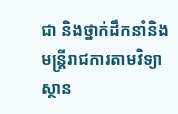ជា និងថ្នាក់ដឹកនាំនិងមន្ត្រីរាជការតាមវិទ្យាស្ថាន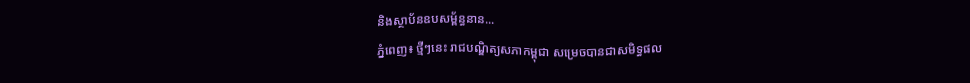និងស្ថាប័នឧបសម្ព័ន្ធនាន...
ភ្នំពេញ៖ ថ្មីៗនេះ រាជបណ្ឌិត្យសភាកម្ពុជា សម្រេចបានជាសមិទ្ធផល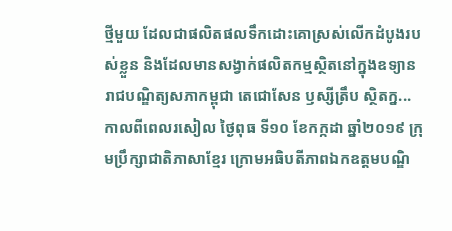ថ្មីមួយ ដែលជាផលិតផលទឹកដោះគោស្រស់លើកដំបូងរបស់ខ្លួន និងដែលមានសង្វាក់ផលិតកម្មស្ថិតនៅក្នុងឧទ្យានរាជបណ្ឌិត្យសភាកម្ពុជា តេជោសែន ឫស្សីត្រឹប ស្ថិតក្ន...
កាលពីពេលរសៀល ថ្ងៃពុធ ទី១០ ខែកក្កដា ឆ្នាំ២០១៩ ក្រុមប្រឹក្សាជាតិភាសាខ្មែរ ក្រោមអធិបតីភាពឯកឧត្តមបណ្ឌិ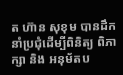ត ហ៊ាន សុខុម បានដឹកនាំប្រជុំដើម្បីពិនិត្យ ពិភាក្សា និង អនុម័តប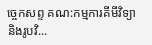ច្ចេកសព្ទ គណ:កម្មការគីមីវិទ្យា និងរូបវិ...